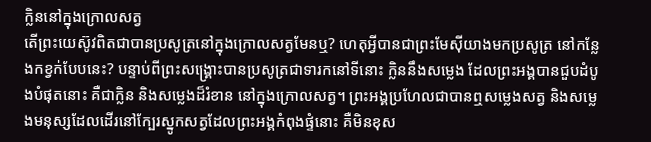ក្លិននៅក្នុងក្រោលសត្វ
តើព្រះយេស៊ូវពិតជាបានប្រសូត្រនៅក្នុងក្រោលសត្វមែនឬ? ហេតុអ្វីបានជាព្រះមែស៊ីយាងមកប្រសូត្រ នៅកន្លែងកខ្វក់បែបនេះ? បន្ទាប់ពីព្រះសង្រ្គោះបានប្រសូត្រជាទារកនៅទីនោះ ក្លិននឹងសម្លេង ដែលព្រះអង្គបានជួបដំបូងបំផុតនោះ គឺជាក្លិន និងសម្លេងដ៏រំខាន នៅក្នុងក្រោលសត្វ។ ព្រះអង្គប្រហែលជាបានឮសម្លេងសត្វ និងសម្លេងមនុស្សដែលដើរនៅក្បែរស្នូកសត្វដែលព្រះអង្គកំពុងផ្ទំនោះ គឺមិនខុស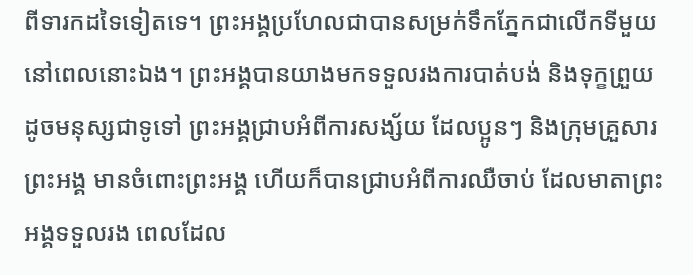ពីទារកដទៃទៀតទេ។ ព្រះអង្គប្រហែលជាបានសម្រក់ទឹកភ្នែកជាលើកទីមួយ នៅពេលនោះឯង។ ព្រះអង្គបានយាងមកទទួលរងការបាត់បង់ និងទុក្ខព្រួយដូចមនុស្សជាទូទៅ ព្រះអង្គជ្រាបអំពីការសង្ស័យ ដែលប្អូនៗ និងក្រុមគ្រួសារព្រះអង្គ មានចំពោះព្រះអង្គ ហើយក៏បានជ្រាបអំពីការឈឺចាប់ ដែលមាតាព្រះអង្គទទួលរង ពេលដែល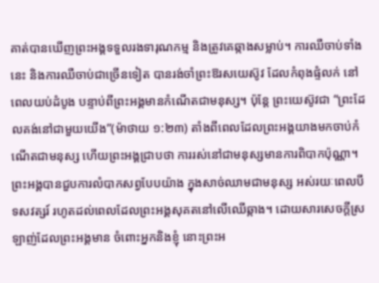គាត់បានឃើញព្រះអង្គទទួលរងទារុណកម្ម និងត្រូវគេឆ្កាងសម្លាប់។ ការឈឺចាប់ទាំងនេះ និងការឈឺចាប់ជាច្រើនទៀត បានរង់ចាំព្រះឱរសយេស៊ូវ ដែលកំពុងផ្ទំលក់ នៅពេលយប់ដំបូង បន្ទាប់ពីព្រះអង្គមានកំណើតជាមនុស្ស។ ប៉ុន្តែ ព្រះយេស៊ូវជា “ព្រះដែលគង់នៅជាមួយយើង”(ម៉ាថាយ ១:២៣) តាំងពីពេលដែលព្រះអង្គយាងមកចាប់កំណើតជាមនុស្ស ហើយព្រះអង្គជ្រាបថា ការរស់នៅជាមនុស្សមានការពិបាកប៉ុណ្ណា។ ព្រះអង្គបានជួបការលំបាកសព្វបែបយ៉ាង ក្នុងសាច់ឈាមជាមនុស្ស អស់រយៈពេលបីទសវត្សរ៍ រហូតដល់ពេលដែលព្រះអង្គសុគតនៅលើឈើឆ្កាង។ ដោយសារសេចក្តីស្រឡាញ់ដែលព្រះអង្គមាន ចំពោះអ្នកនិងខ្ញុំ នោះព្រះអ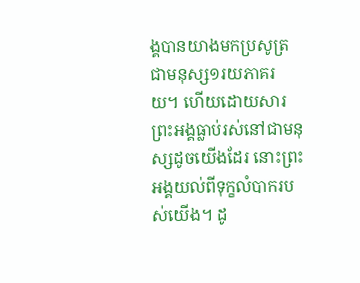ង្គបានយាងមកប្រសូត្រជាមនុស្ស១រយភាគរយ។ ហើយដោយសារព្រះអង្គធ្លាប់រស់នៅជាមនុស្សដូចយើងដែរ នោះព្រះអង្គយល់ពីទុក្ខលំបាករបស់យើង។ ដូ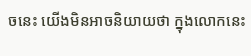ចនេះ យើងមិនអាចនិយាយថា ក្នុងលោកនេះ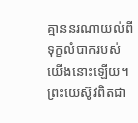គ្មាននរណាយល់ពីទុក្ខលំបាករបស់យើងនោះឡើយ។ ព្រះយេស៊ូវពិតជា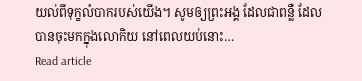យល់ពីទុក្ខលំបាករបស់យើង។ សូមឲ្យព្រះអង្គ ដែលជាពន្លឺ ដែលបានចុះមកក្នុងលោកិយ នៅពេលយប់នោះ…
Read article